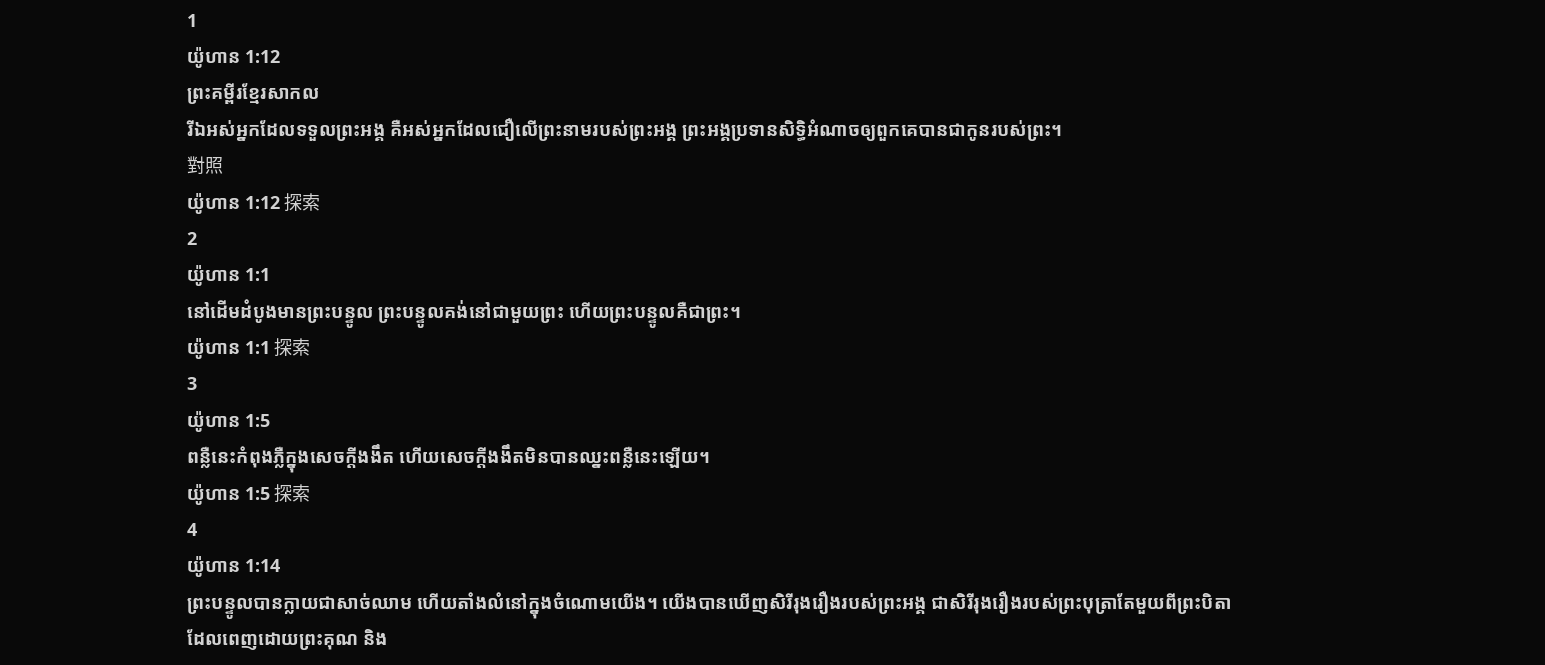1
យ៉ូហាន 1:12
ព្រះគម្ពីរខ្មែរសាកល
រីឯអស់អ្នកដែលទទួលព្រះអង្គ គឺអស់អ្នកដែលជឿលើព្រះនាមរបស់ព្រះអង្គ ព្រះអង្គប្រទានសិទ្ធិអំណាចឲ្យពួកគេបានជាកូនរបស់ព្រះ។
對照
យ៉ូហាន 1:12 探索
2
យ៉ូហាន 1:1
នៅដើមដំបូងមានព្រះបន្ទូល ព្រះបន្ទូលគង់នៅជាមួយព្រះ ហើយព្រះបន្ទូលគឺជាព្រះ។
យ៉ូហាន 1:1 探索
3
យ៉ូហាន 1:5
ពន្លឺនេះកំពុងភ្លឺក្នុងសេចក្ដីងងឹត ហើយសេចក្ដីងងឹតមិនបានឈ្នះពន្លឺនេះឡើយ។
យ៉ូហាន 1:5 探索
4
យ៉ូហាន 1:14
ព្រះបន្ទូលបានក្លាយជាសាច់ឈាម ហើយតាំងលំនៅក្នុងចំណោមយើង។ យើងបានឃើញសិរីរុងរឿងរបស់ព្រះអង្គ ជាសិរីរុងរឿងរបស់ព្រះបុត្រាតែមួយពីព្រះបិតា ដែលពេញដោយព្រះគុណ និង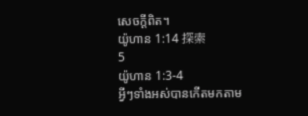សេចក្ដីពិត។
យ៉ូហាន 1:14 探索
5
យ៉ូហាន 1:3-4
អ្វីៗទាំងអស់បានកើតមកតាម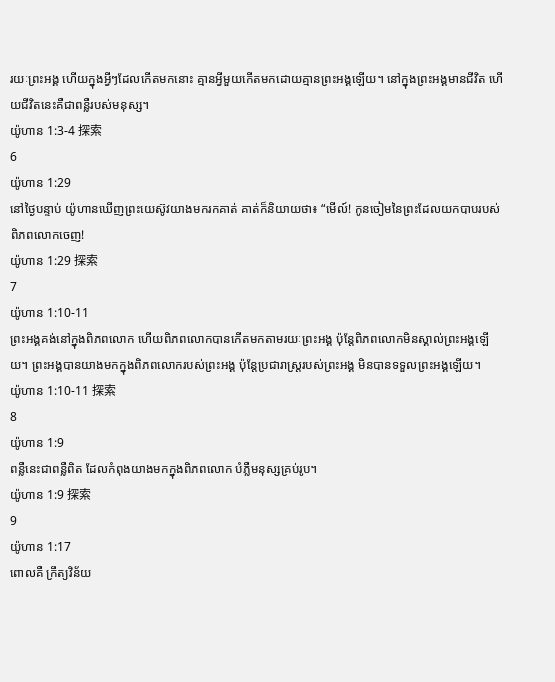រយៈព្រះអង្គ ហើយក្នុងអ្វីៗដែលកើតមកនោះ គ្មានអ្វីមួយកើតមកដោយគ្មានព្រះអង្គឡើយ។ នៅក្នុងព្រះអង្គមានជីវិត ហើយជីវិតនេះគឺជាពន្លឺរបស់មនុស្ស។
យ៉ូហាន 1:3-4 探索
6
យ៉ូហាន 1:29
នៅថ្ងៃបន្ទាប់ យ៉ូហានឃើញព្រះយេស៊ូវយាងមករកគាត់ គាត់ក៏និយាយថា៖ “មើល៍! កូនចៀមនៃព្រះដែលយកបាបរបស់ពិភពលោកចេញ!
យ៉ូហាន 1:29 探索
7
យ៉ូហាន 1:10-11
ព្រះអង្គគង់នៅក្នុងពិភពលោក ហើយពិភពលោកបានកើតមកតាមរយៈព្រះអង្គ ប៉ុន្តែពិភពលោកមិនស្គាល់ព្រះអង្គឡើយ។ ព្រះអង្គបានយាងមកក្នុងពិភពលោករបស់ព្រះអង្គ ប៉ុន្តែប្រជារាស្ត្ររបស់ព្រះអង្គ មិនបានទទួលព្រះអង្គឡើយ។
យ៉ូហាន 1:10-11 探索
8
យ៉ូហាន 1:9
ពន្លឺនេះជាពន្លឺពិត ដែលកំពុងយាងមកក្នុងពិភពលោក បំភ្លឺមនុស្សគ្រប់រូប។
យ៉ូហាន 1:9 探索
9
យ៉ូហាន 1:17
ពោលគឺ ក្រឹត្យវិន័យ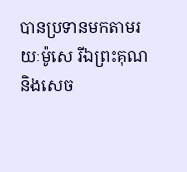បានប្រទានមកតាមរយៈម៉ូសេ រីឯព្រះគុណ និងសេច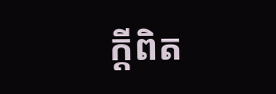ក្ដីពិត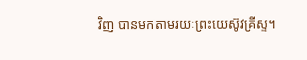វិញ បានមកតាមរយៈព្រះយេស៊ូវគ្រីស្ទ។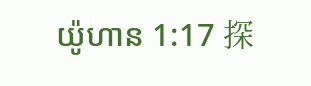យ៉ូហាន 1:17 探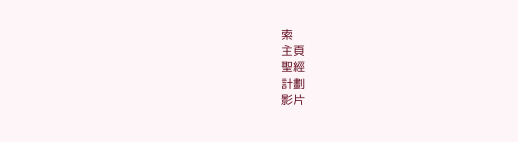索
主頁
聖經
計劃
影片